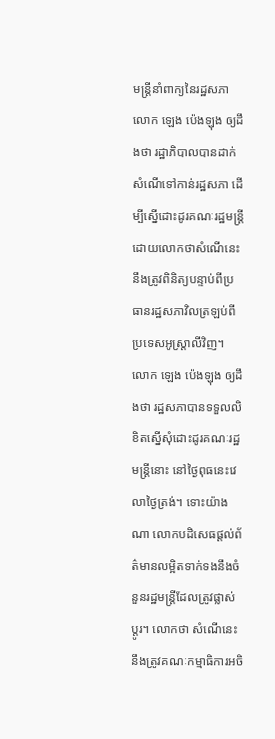មន្ត្រីនាំពាក្យនៃរដ្ឋសភាលោក ឡេង ប៉េងឡុង ឲ្យដឹងថា រដ្ឋាភិបាលបានដាក់សំណើទៅកាន់រដ្ឋសភា ដើម្បីស្នើដោះដូរគណៈរដ្ឋមន្ត្រី ដោយលោកថាសំណើនេះនឹងត្រូវពិនិត្យបន្ទាប់ពីប្រធានរដ្ឋសភាវិលត្រឡប់ពីប្រទេសអូស្រ្តាលីវិញ។
លោក ឡេង ប៉េងឡុង ឲ្យដឹងថា រដ្ឋសភាបានទទួលលិខិតស្នើសុំដោះដូរគណៈរដ្ឋមន្ត្រីនោះ នៅថ្ងៃពុធនេះវេលាថ្ងៃត្រង់។ ទោះយ៉ាងណា លោកបដិសេធផ្តល់ព័ត៌មានលម្អិតទាក់ទងនឹងចំនួនរដ្ឋមន្ត្រីដែលត្រូវផ្លាស់ប្តូរ។ លោកថា សំណើនេះនឹងត្រូវគណៈកម្មាធិការអចិ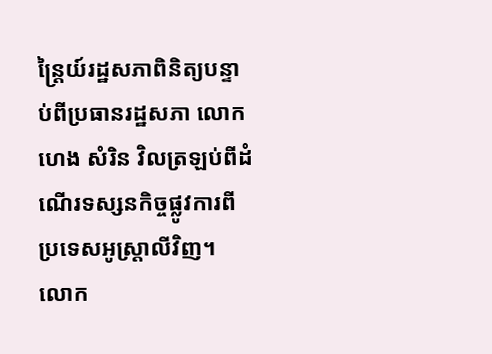ន្ត្រៃយ៍រដ្ឋសភាពិនិត្យបន្ទាប់ពីប្រធានរដ្ឋសភា លោក ហេង សំរិន វិលត្រឡប់ពីដំណើរទស្សនកិច្ចផ្លូវការពីប្រទេសអូស្រ្តាលីវិញ។
លោក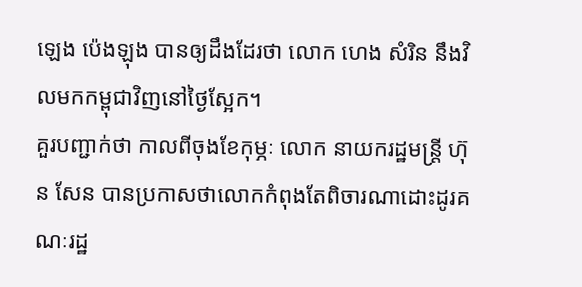ឡេង ប៉េងឡុង បានឲ្យដឹងដែរថា លោក ហេង សំរិន នឹងវិលមកកម្ពុជាវិញនៅថ្ងៃស្អែក។
គួរបញ្ជាក់ថា កាលពីចុងខែកុម្ភៈ លោក នាយករដ្ឋមន្ត្រី ហ៊ុន សែន បានប្រកាសថាលោកកំពុងតែពិចារណាដោះដូរគណៈរដ្ឋ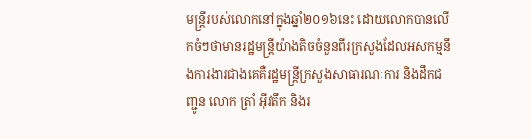មន្រ្តីរបស់លោកនៅក្នុងឆ្នាំ២០១៦នេះ ដោយលោកបានលើកចំៗថាមានរដ្ឋមន្រ្តីយ៉ាងតិចចំនួនពីរក្រសួងដែលអសកម្មនឹងការងារជាងគេគឺរដ្ឋមន្រ្តីក្រសួងសាធារណៈការ និងដឹកជញ្ជូន លោក ត្រាំ អ៊ីវតឹក និងរ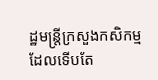ដ្ឋមន្រ្តីក្រសួងកសិកម្មដែលទើបតែ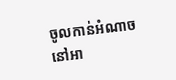ចូលកាន់អំណាចនៅអា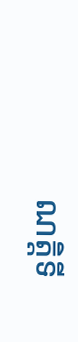ណត្តិទី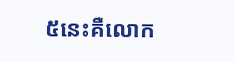៥នេះគឺលោក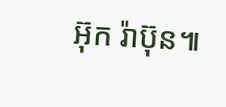អ៊ុក រ៉ាប៊ុន៕